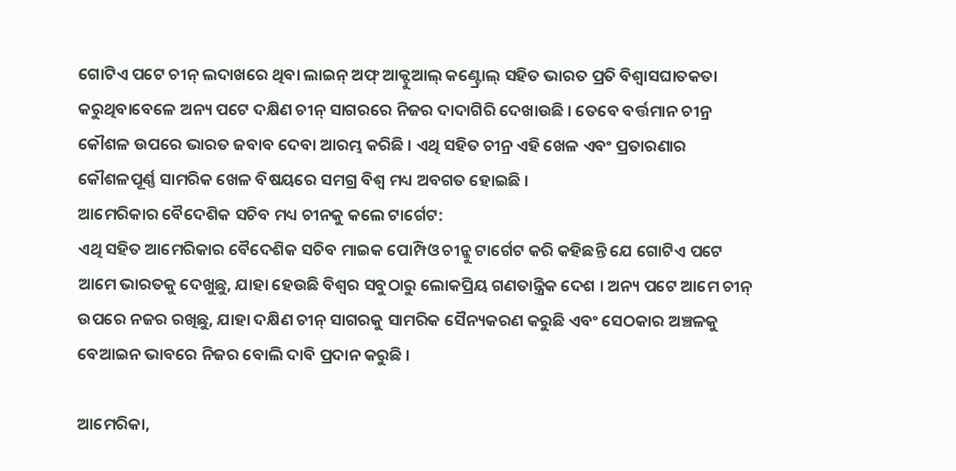ଗୋଟିଏ ପଟେ ଚୀନ୍ ଲଦାଖରେ ଥିବା ଲାଇନ୍ ଅଫ୍ ଆକ୍ଟୁଆଲ୍ କଣ୍ଟ୍ରୋଲ୍ ସହିତ ଭାରତ ପ୍ରତି ବିଶ୍ୱାସଘାତକତା କରୁଥିବାବେଳେ ଅନ୍ୟ ପଟେ ଦକ୍ଷିଣ ଚୀନ୍ ସାଗରରେ ନିଜର ଦାଦାଗିରି ଦେଖାଉଛି । ତେବେ ବର୍ତ୍ତମାନ ଚୀନ୍ର କୌଶଳ ଉପରେ ଭାରତ ଜବାବ ଦେବା ଆରମ୍ଭ କରିଛି । ଏଥି ସହିତ ଚୀନ୍ର ଏହି ଖେଳ ଏବଂ ପ୍ରତାରଣାର କୌଶଳପୂର୍ଣ୍ଣ ସାମରିକ ଖେଳ ବିଷୟରେ ସମଗ୍ର ବିଶ୍ୱ ମଧ୍ୟ ଅବଗତ ହୋଇଛି ।
ଆମେରିକାର ବୈଦେଶିକ ସଚିବ ମଧ୍ୟ ଚୀନକୁ କଲେ ଟାର୍ଗେଟ:
ଏଥି ସହିତ ଆମେରିକାର ବୈଦେଶିକ ସଚିବ ମାଇକ ପୋମ୍ପିଓ ଚୀନ୍କୁ ଟାର୍ଗେଟ କରି କହିଛନ୍ତି ଯେ ଗୋଟିଏ ପଟେ ଆମେ ଭାରତକୁ ଦେଖୁଛୁ, ଯାହା ହେଉଛି ବିଶ୍ୱର ସବୁଠାରୁ ଲୋକପ୍ରିୟ ଗଣତାନ୍ତ୍ରିକ ଦେଶ । ଅନ୍ୟ ପଟେ ଆମେ ଚୀନ୍ ଉପରେ ନଜର ରଖିଛୁ, ଯାହା ଦକ୍ଷିଣ ଚୀନ୍ ସାଗରକୁ ସାମରିକ ସୈନ୍ୟକରଣ କରୁଛି ଏବଂ ସେଠକାର ଅଞ୍ଚଳକୁ ବେଆଇନ ଭାବରେ ନିଜର ବୋଲି ଦାବି ପ୍ରଦାନ କରୁଛି ।

ଆମେରିକା,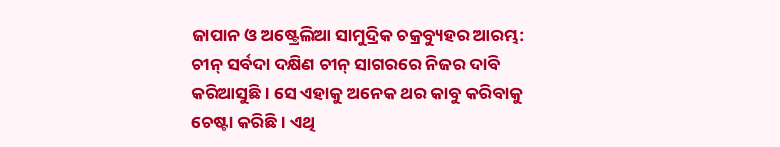ଜାପାନ ଓ ଅଷ୍ଟ୍ରେଲିଆ ସାମୁଦ୍ରିକ ଚକ୍ରବ୍ୟୁହର ଆରମ୍ଭ:
ଚୀନ୍ ସର୍ବଦା ଦକ୍ଷିଣ ଚୀନ୍ ସାଗରରେ ନିଜର ଦାବି କରିଆସୁଛି । ସେ ଏହାକୁ ଅନେକ ଥର କାବୁ କରିବାକୁ ଚେଷ୍ଟା କରିଛି । ଏଥି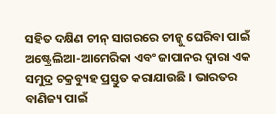ସହିତ ଦକ୍ଷିଣ ଚୀନ୍ ସାଗରରେ ଚୀନ୍କୁ ଘେରିବା ପାଇଁ ଅଷ୍ଟ୍ରେଲିଆ-ଆମେରିକା ଏବଂ ଜାପାନର ଦ୍ୱାରା ଏକ ସମୁଦ୍ର ଚକ୍ରବ୍ୟୁହ ପ୍ରସ୍ତୁତ କରାଯାଉଛି । ଭାରତର ବାଣିଜ୍ୟ ପାଇଁ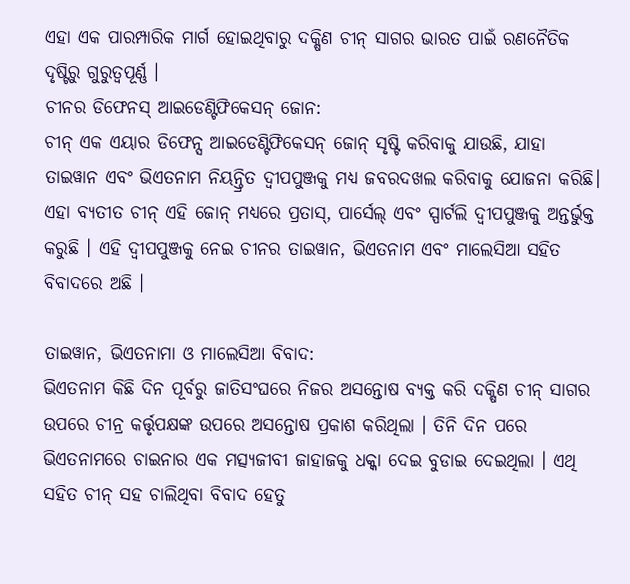ଏହା ଏକ ପାରମ୍ପାରିକ ମାର୍ଗ ହୋଇଥିବାରୁ ଦକ୍ଷିଣ ଚୀନ୍ ସାଗର ଭାରତ ପାଇଁ ରଣନୈତିକ ଦୃଷ୍ଟିରୁ ଗୁରୁତ୍ୱପୂର୍ଣ୍ଣ ।
ଚୀନର ଡିଫେନସ୍ ଆଇଡେଣ୍ଟିଫିକେସନ୍ ଜୋନ:
ଚୀନ୍ ଏକ ଏୟାର ଡିଫେନ୍ସ ଆଇଡେଣ୍ଟିଫିକେସନ୍ ଜୋନ୍ ସୃଷ୍ଟି କରିବାକୁ ଯାଉଛି, ଯାହା ତାଇୱାନ ଏବଂ ଭିଏତନାମ ନିୟନ୍ତ୍ରିତ ଦ୍ୱୀପପୁଞ୍ଜକୁ ମଧ୍ୟ ଜବରଦଖଲ କରିବାକୁ ଯୋଜନା କରିଛି। ଏହା ବ୍ୟତୀତ ଚୀନ୍ ଏହି ଜୋନ୍ ମଧ୍ୟରେ ପ୍ରତାସ୍, ପାର୍ସେଲ୍ ଏବଂ ସ୍ପାର୍ଟଲି ଦ୍ୱୀପପୁଞ୍ଜକୁ ଅନ୍ତର୍ଭୁକ୍ତ କରୁଛି । ଏହି ଦ୍ୱୀପପୁଞ୍ଜକୁ ନେଇ ଚୀନର ତାଇୱାନ, ଭିଏତନାମ ଏବଂ ମାଲେସିଆ ସହିତ ବିବାଦରେ ଅଛି ।

ତାଇୱାନ, ଭିଏତନାମା ଓ ମାଲେସିଆ ବିବାଦ:
ଭିଏତନାମ କିଛି ଦିନ ପୂର୍ବରୁ ଜାତିସଂଘରେ ନିଜର ଅସନ୍ତୋଷ ବ୍ୟକ୍ତ କରି ଦକ୍ଷିଣ ଚୀନ୍ ସାଗର ଉପରେ ଚୀନ୍ର କର୍ତ୍ତୃପକ୍ଷଙ୍କ ଉପରେ ଅସନ୍ତୋଷ ପ୍ରକାଶ କରିଥିଲା । ତିନି ଦିନ ପରେ ଭିଏତନାମରେ ଚାଇନାର ଏକ ମତ୍ସ୍ୟଜୀବୀ ଜାହାଜକୁ ଧକ୍କା ଦେଇ ବୁଡାଇ ଦେଇଥିଲା । ଏଥି ସହିତ ଚୀନ୍ ସହ ଚାଲିଥିବା ବିବାଦ ହେତୁ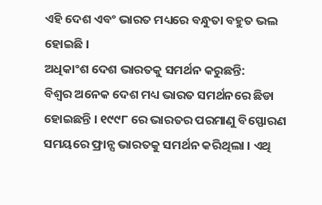ଏହି ଦେଶ ଏବଂ ଭାରତ ମଧ୍ୟରେ ବନ୍ଧୁତା ବହୁତ ଭଲ ହୋଇଛି ।
ଅଧିକାଂଶ ଦେଶ ଭାରତକୁ ସମର୍ଥନ କରୁଛନ୍ତି:
ବିଶ୍ଵର ଅନେକ ଦେଶ ମଧ୍ୟ ଭାରତ ସମର୍ଥନରେ ଛିଡା ହୋଇଛନ୍ତି । ୧୯୯୮ ରେ ଭାରତର ପରମାଣୁ ବିସ୍ଫୋରଣ ସମୟରେ ଫ୍ରାନ୍ସ ଭାରତକୁ ସମର୍ଥନ କରିଥିଲା । ଏଥି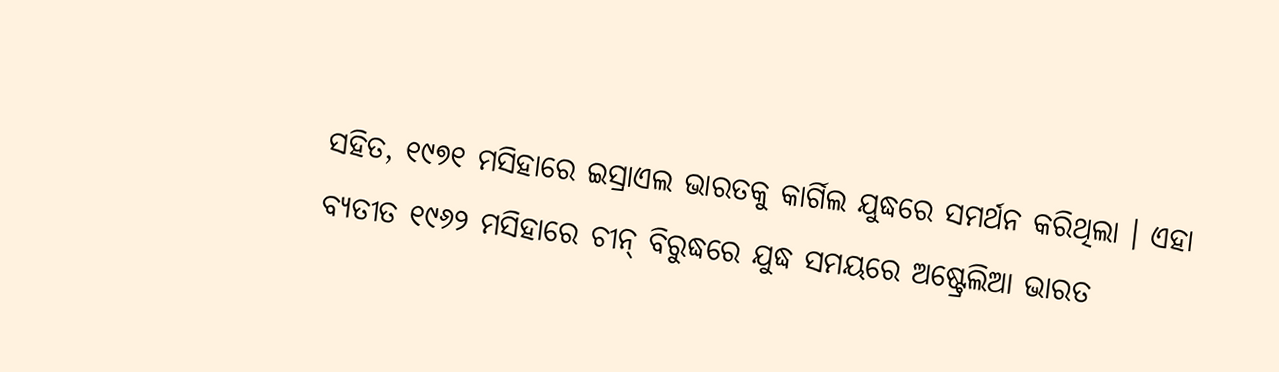ସହିତ, ୧୯୭୧ ମସିହାରେ ଇସ୍ରାଏଲ ଭାରତକୁ କାର୍ଗିଲ ଯୁଦ୍ଧରେ ସମର୍ଥନ କରିଥିଲା । ଏହା ବ୍ୟତୀତ ୧୯୬୨ ମସିହାରେ ଚୀନ୍ ବିରୁଦ୍ଧରେ ଯୁଦ୍ଧ ସମୟରେ ଅଷ୍ଟ୍ରେଲିଆ ଭାରତ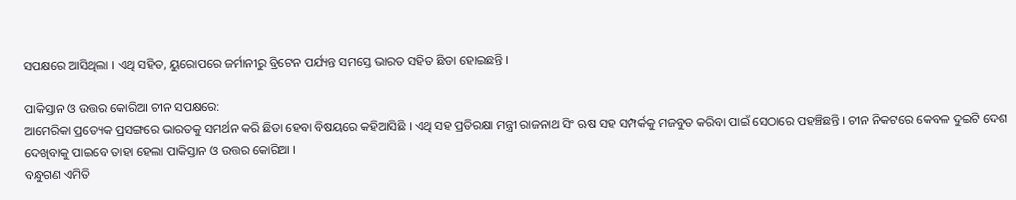ସପକ୍ଷରେ ଆସିଥିଲା । ଏଥି ସହିତ, ୟୁରୋପରେ ଜର୍ମାନୀରୁ ବ୍ରିଟେନ ପର୍ଯ୍ୟନ୍ତ ସମସ୍ତେ ଭାରତ ସହିତ ଛିଡା ହୋଇଛନ୍ତି ।

ପାକିସ୍ତାନ ଓ ଉତ୍ତର କୋରିଆ ଚୀନ ସପକ୍ଷରେ:
ଆମେରିକା ପ୍ରତ୍ୟେକ ପ୍ରସଙ୍ଗରେ ଭାରତକୁ ସମର୍ଥନ କରି ଛିଡା ହେବା ବିଷୟରେ କହିଆସିଛି । ଏଥି ସହ ପ୍ରତିରକ୍ଷା ମନ୍ତ୍ରୀ ରାଜନାଥ ସିଂ ଋଷ ସହ ସମ୍ପର୍କକୁ ମଜବୁତ କରିବା ପାଇଁ ସେଠାରେ ପହଞ୍ଚିଛନ୍ତି । ଚୀନ ନିକଟରେ କେବଳ ଦୁଇଟି ଦେଶ ଦେଖିବାକୁ ପାଇବେ ତାହା ହେଲା ପାକିସ୍ତାନ ଓ ଉତ୍ତର କୋରିଆ ।
ବନ୍ଧୁଗଣ ଏମିତି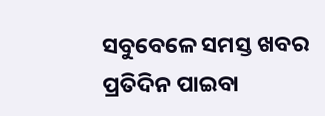ସବୁବେଳେ ସମସ୍ତ ଖବର ପ୍ରତିଦିନ ପାଇବା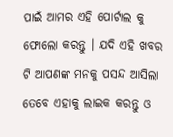ପାଇଁ ଆମର ଏହି ପୋର୍ଟାଲ କୁ ଫୋଲୋ କରନ୍ତୁ । ଯଦି ଏହି ଖବର ଟି ଆପଣଙ୍କ ମନକୁ ପସନ୍ଦ ଆସିଲା ତେବେ ଏହାକୁ ଲାଇକ କରନ୍ତୁ ଓ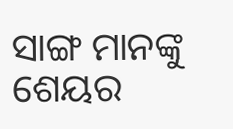ସାଙ୍ଗ ମାନଙ୍କୁ ଶେୟର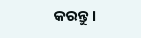କରନ୍ତୁ ।